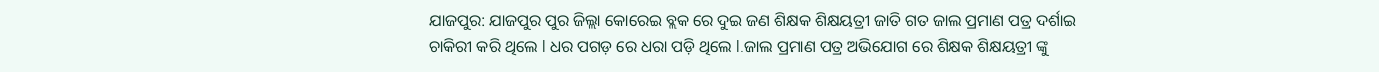ଯାଜପୁର: ଯାଜପୁର ପୁର ଜିଲ୍ଲା କୋରେଇ ବ୍ଲକ ରେ ଦୁଇ ଜଣ ଶିକ୍ଷକ ଶିକ୍ଷୟତ୍ରୀ ଜାତି ଗତ ଜାଲ ପ୍ରମାଣ ପତ୍ର ଦର୍ଶାଇ ଚାକିରୀ କରି ଥିଲେ l ଧର ପଗଡ଼ ରେ ଧରା ପଡ଼ି ଥିଲେ l.ଜାଲ ପ୍ରମାଣ ପତ୍ର ଅଭିଯୋଗ ରେ ଶିକ୍ଷକ ଶିକ୍ଷୟତ୍ରୀ ଙ୍କୁ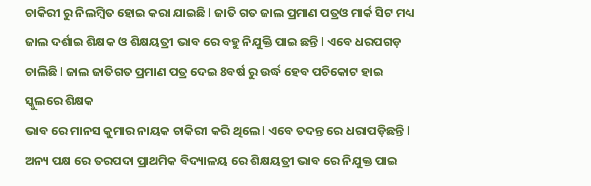ଚାକିରୀ ରୁ ନିଲମ୍ବିତ ହୋଇ କରା ଯାଇଛି l ଜାତି ଗତ ଜାଲ ପ୍ରମାଣ ପତ୍ରଓ ମାର୍କ ସିଟ ମଧ୍ୟ ଜାଲ ଦର୍ଶାଇ ଶିକ୍ଷକ ଓ ଶିକ୍ଷୟତ୍ରୀ ଭାବ ରେ ବହୁ ନିଯୁକ୍ତି ପାଇ ଛନ୍ତି l ଏବେ ଧରପଗଡ଼ ଚାଲିଛି l ଜାଲ ଜାତିଗତ ପ୍ରମାଣ ପତ୍ର ଦେଇ 8ବର୍ଷ ରୁ ଉର୍ଦ୍ଧ ହେବ ପଚିକୋଟ ହାଇ ସ୍କୁଲରେ ଶିକ୍ଷକ
ଭାବ ରେ ମାନସ କୁମାର ନାୟକ ଚାକିରୀ କରି ଥିଲେ l ଏବେ ତଦନ୍ତ ରେ ଧରାପଡ଼ିଛନ୍ତି l ଅନ୍ୟ ପକ୍ଷ ରେ ତରପଦା ପ୍ରାଥମିକ ବିଦ୍ୟାଳୟ ରେ ଶିକ୍ଷୟତ୍ରୀ ଭାବ ରେ ନିଯୁକ୍ତ ପାଇ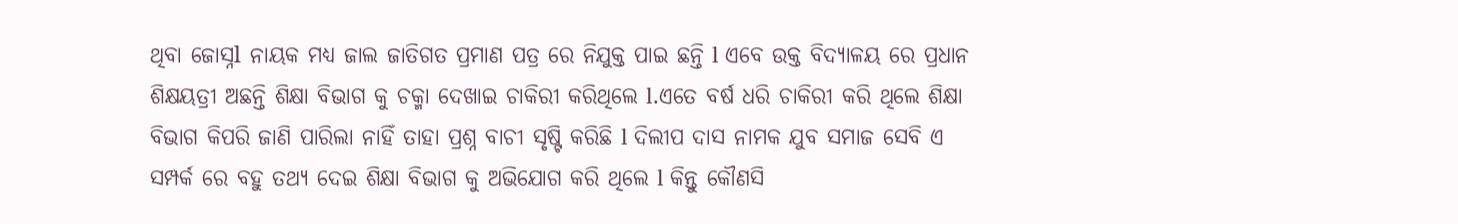ଥିବା ଜୋସ୍ନl ନାୟକ ମଧ୍ୟ ଜାଲ ଜାତିଗତ ପ୍ରମାଣ ପତ୍ର ରେ ନିଯୁକ୍ତ ପାଇ ଛନ୍ତି l ଏବେ ଉକ୍ତ ବିଦ୍ୟାଳୟ ରେ ପ୍ରଧାନ ଶିକ୍ଷୟତ୍ରୀ ଅଛନ୍ତି ଶିକ୍ଷା ବିଭାଗ କୁ ଚକ୍ମା ଦେଖାଇ ଚାକିରୀ କରିଥିଲେ l.ଏତେ ବର୍ଷ ଧରି ଚାକିରୀ କରି ଥିଲେ ଶିକ୍ଷା ବିଭାଗ କିପରି ଜାଣି ପାରିଲା ନାହିଁ ତାହା ପ୍ରଶ୍ନ ବାଚୀ ସୃଷ୍ଟି କରିଛି l ଦିଲୀପ ଦାସ ନାମକ ଯୁବ ସମାଜ ସେବି ଏ ସମ୍ପର୍କ ରେ ବହୁ ତଥ୍ୟ ଦେଇ ଶିକ୍ଷା ବିଭାଗ କୁ ଅଭିଯୋଗ କରି ଥିଲେ l କିନ୍ତୁ କୌଣସି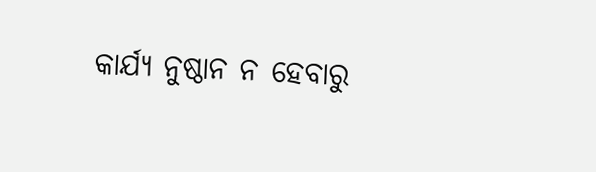କାର୍ଯ୍ୟ ନୁଷ୍ଠାନ ନ ହେବାରୁ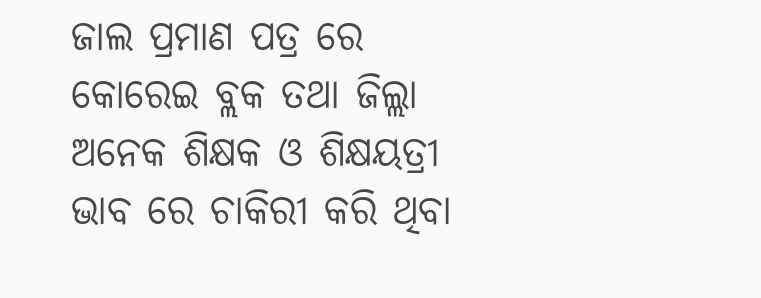ଜାଲ ପ୍ରମାଣ ପତ୍ର ରେ କୋରେଇ ବ୍ଲକ ତଥା ଜିଲ୍ଲା ଅନେକ ଶିକ୍ଷକ ଓ ଶିକ୍ଷୟତ୍ରୀ ଭାବ ରେ ଚାକିରୀ କରି ଥିବା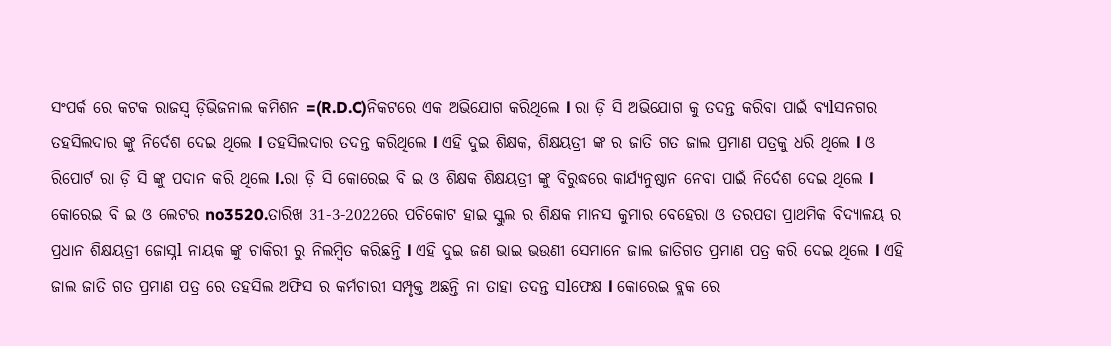ସଂପର୍କ ରେ କଟକ ରାଜସ୍ୱ ଡ଼ିଭିଜନାଲ କମିଶନ =(R.D.C)ନିକଟରେ ଏକ ଅଭିଯୋଗ କରିଥିଲେ l ରା ଡ଼ି ସି ଅଭିଯୋଗ କୁ ତଦନ୍ତ କରିବା ପାଇଁ ବ୍ୟlସନଗର ତହସିଲଦାର ଙ୍କୁ ନିର୍ଦେଶ ଦେଇ ଥିଲେ l ତହସିଲଦାର ତଦନ୍ତ କରିଥିଲେ l ଏହି ଦୁଇ ଶିକ୍ଷକ, ଶିକ୍ଷୟତ୍ରୀ ଙ୍କ ର ଜାତି ଗତ ଜାଲ ପ୍ରମାଣ ପତ୍ରକୁ ଧରି ଥିଲେ l ଓ ରିପୋର୍ଟ ରା ଡ଼ି ସି ଙ୍କୁ ପଦାନ କରି ଥିଲେ l.ରା ଡ଼ି ସି କୋରେଇ ବି ଇ ଓ ଶିକ୍ଷକ ଶିକ୍ଷୟତ୍ରୀ ଙ୍କୁ ବିରୁଦ୍ଧରେ କାର୍ଯ୍ୟନୁଷ୍ଠାନ ନେବା ପାଇଁ ନିର୍ଦେଶ ଦେଇ ଥିଲେ l କୋରେଇ ବି ଇ ଓ ଲେଟର no3520.ତାରିଖ 31-3-2022ରେ ପଚିକୋଟ ହାଇ ସ୍କୁଲ ର ଶିକ୍ଷକ ମାନସ କୁମାର ବେହେରା ଓ ତରପଡା ପ୍ରାଥମିକ ବିଦ୍ୟାଳୟ ର ପ୍ରଧାନ ଶିକ୍ଷୟତ୍ରୀ ଜୋସ୍ନl ନାୟକ ଙ୍କୁ ଚାକିରୀ ରୁ ନିଲମ୍ବିତ କରିଛନ୍ତି l ଏହି ଦୁଇ ଜଣ ଭାଇ ଭଉଣୀ ସେମାନେ ଜାଲ ଜାତିଗତ ପ୍ରମାଣ ପତ୍ର କରି ଦେଇ ଥିଲେ l ଏହି ଜାଲ ଜାତି ଗତ ପ୍ରମାଣ ପତ୍ର ରେ ତହସିଲ ଅଫିସ ର କର୍ମଚାରୀ ସମ୍ପୃକ୍ତ ଅଛନ୍ତି ନା ତାହା ତଦନ୍ତ ସlଫେକ୍ଷ l କୋରେଇ ବ୍ଲକ ରେ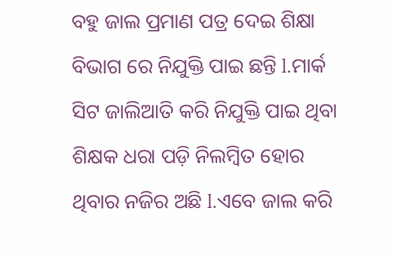ବହୁ ଜାଲ ପ୍ରମାଣ ପତ୍ର ଦେଇ ଶିକ୍ଷା ବିଭାଗ ରେ ନିଯୁକ୍ତି ପାଇ ଛନ୍ତି l.ମାର୍କ ସିଟ ଜାଲିଆତି କରି ନିଯୁକ୍ତି ପାଇ ଥିବା ଶିକ୍ଷକ ଧରା ପଡ଼ି ନିଲମ୍ବିତ ହୋର ଥିବାର ନଜିର ଅଛି l.ଏବେ ଜାଲ କରି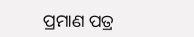ପ୍ରମାଣ ପତ୍ର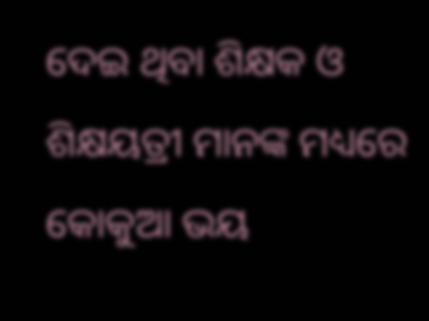ଦେଇ ଥିବା ଶିକ୍ଷକ ଓ ଶିକ୍ଷୟତ୍ରୀ ମାନଙ୍କ ମଧ୍ୟରେ କୋକୁଆ ଭୟ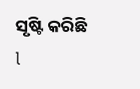ସୃଷ୍ଟି କରିଛି l